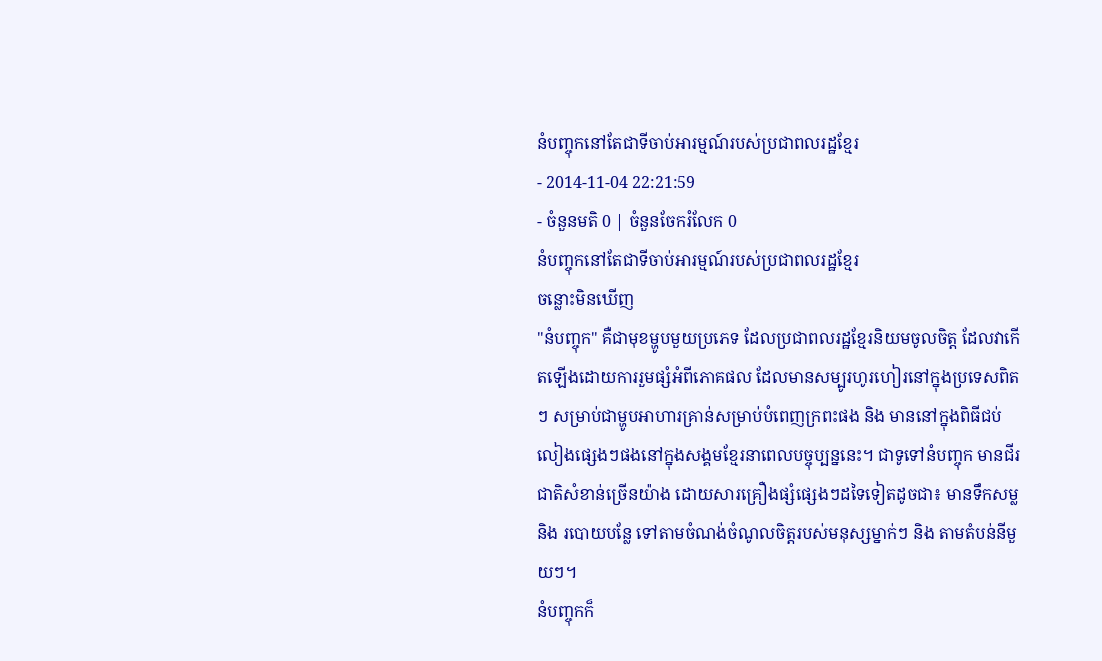នំបញ្ចុកនៅតែជាទីចាប់អារម្មណ៍របស់ប្រជាពលរដ្ឋខ្មែរ
- 2014-11-04 22:21:59
- ចំនួនមតិ 0 | ចំនួនចែករំលែក 0
នំបញ្ចុកនៅតែជាទីចាប់អារម្មណ៍របស់ប្រជាពលរដ្ឋខ្មែរ
ចន្លោះមិនឃើញ
"នំបញ្ចុក" គឺជាមុខម្ហូបមួយប្រភេទ ដែលប្រជាពលរដ្ឋខ្មែរនិយមចូលចិត្ត ដែលវាកើតឡើងដោយការរួមផ្សំអំពីភោគផល ដែលមានសម្បូរហូរហៀរនៅក្នុងប្រទេសពិតៗ សម្រាប់ជាម្ហូបអាហារគ្រាន់សម្រាប់បំពេញក្រពះផង និង មាននៅក្នុងពិធីជប់លៀងផ្សេងៗផងនៅក្នុងសង្គមខ្មែរនាពេលបច្ចុប្បន្ននេះ។ ជាទូទៅនំបញ្ចុក មានជីរជាតិសំខាន់ច្រើនយ៉ាង ដោយសារគ្រឿងផ្សំផ្សេងៗដទៃទៀតដូចជា៖ មានទឹកសម្ល និង របោយបន្លែ ទៅតាមចំណង់ចំណូលចិត្តរបស់មនុស្សម្នាក់ៗ និង តាមតំបន់នីមួយៗ។
នំបញ្ចុកក៏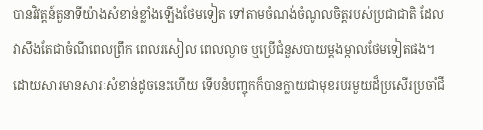បានវិវត្តន៍តួនាទីយ៉ាងសំខាន់ខ្លាំងឡើងថែមទៀត ទៅតាមចំណង់ចំណូលចិត្តរបស់ប្រជាជាតិ ដែលវាសឹងតែជាចំណីពេលព្រឹក ពេលរសៀល ពេលល្ងាច ឬប្រើជំនួសបាយម្ដងម្កាលថែមទៀតផង។ ដោយសារមានសារៈសំខាន់ដូចនេះហើយ ទើបនំបញ្ចុកក៏បានក្លាយជាមុខរបរមួយដ៏ប្រសើរប្រចាំជី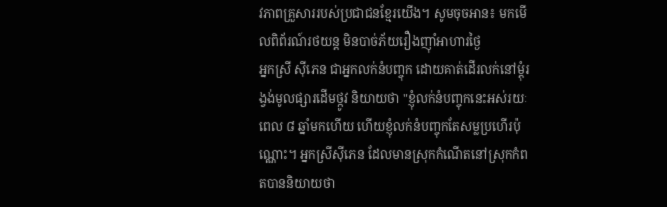វភាពគ្រួសាររបស់ប្រជាជនខ្មែរយើង។ សូមចុចអាន៖ មកមើលពិព័រណ៍រថយន្ត មិនបាច់ភ័យរឿងញ៉ាំអាហារថ្ងៃ
អ្នកស្រី ស៊ីភេន ជាអ្នកលក់នំបញ្ចុក ដោយគាត់ដើរលក់នៅម្ដុំរង្វង់មូលផ្សារដើមថ្កូវ និយាយថា "ខ្ញុំលក់នំបញ្ចុកនេះអស់រយៈពេល ៨ ឆ្នាំមកហើយ ហើយខ្ញុំលក់នំបញ្ចុកតែសម្លប្រហើរប៉ុណ្ណោះ។ អ្នកស្រីស៊ីភេន ដែលមានស្រុកកំណើតនៅស្រុកកំពតបាននិយាយថា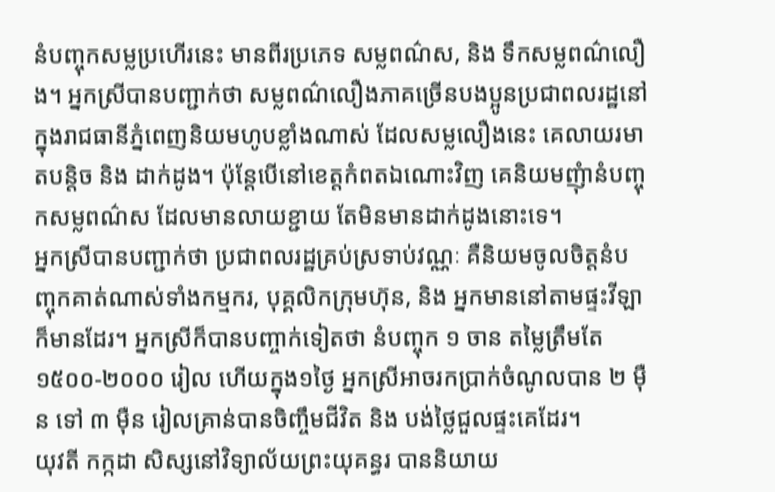នំបញ្ចុកសម្លប្រហើរនេះ មានពីរប្រភេទ សម្លពណ៌ស, និង ទឹកសម្លពណ៌លឿង។ អ្នកស្រីបានបញ្ជាក់ថា សម្លពណ៌លឿងភាគច្រើនបងប្អូនប្រជាពលរដ្ឋនៅក្នុងរាជធានីភ្នំពេញនិយមហូបខ្លាំងណាស់ ដែលសម្លលឿងនេះ គេលាយរមាតបន្តិច និង ដាក់ដូង។ ប៉ុន្តែបើនៅខេត្តកំពតឯណោះវិញ គេនិយមញុំានំបញ្ចុកសម្លពណ៌ស ដែលមានលាយខ្ជាយ តែមិនមានដាក់ដូងនោះទេ។
អ្នកស្រីបានបញ្ជាក់ថា ប្រជាពលរដ្ឋគ្រប់ស្រទាប់វណ្ណៈ គឺនិយមចូលចិត្តនំបញ្ចុកគាត់ណាស់ទាំងកម្មករ, បុគ្គលិកក្រុមហ៊ុន, និង អ្នកមាននៅតាមផ្ទះវីឡាក៏មានដែរ។ អ្នកស្រីក៏បានបញ្ចាក់ទៀតថា នំបញ្ចុក ១ ចាន តម្លៃត្រឹមតែ ១៥០០-២០០០ រៀល ហើយក្នុង១ថ្ងៃ អ្នកស្រីអាចរកប្រាក់ចំណូលបាន ២ ម៉ឺន ទៅ ៣ ម៉ឺន រៀលគ្រាន់បានចិញ្ចឹមជីវិត និង បង់ថ្លៃជួលផ្ទះគេដែរ។
យុវតី កក្កដា សិស្សនៅវិទ្យាល័យព្រះយុគន្ធរ បាននិយាយ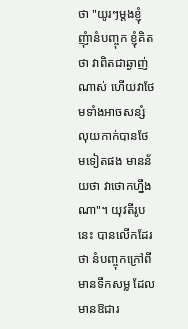ថា "យូរៗម្ដងខ្ញុំញុំានំបញ្ចុក ខ្ញុំគិតថា វាពិតជាឆ្ងាញ់ណាស់ ហើយវាថែមទាំងអាចសន្សំលុយកាក់បានថែមទៀតផង មានន័យថា វាថោកហ្នឹងណា"។ យុវតីរូបនេះ បានលើកដែរថា នំបញ្ចុកក្រៅពីមានទឹកសម្ល ដែលមានឱជារ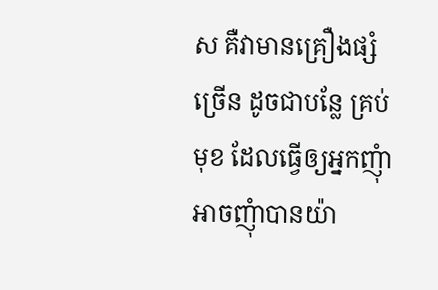ស គឺវាមានគ្រឿងផ្សំច្រើន ដូចជាបន្លែ គ្រប់មុខ ដែលធ្វើឲ្យអ្នកញុំា អាចញុំាបានយ៉ា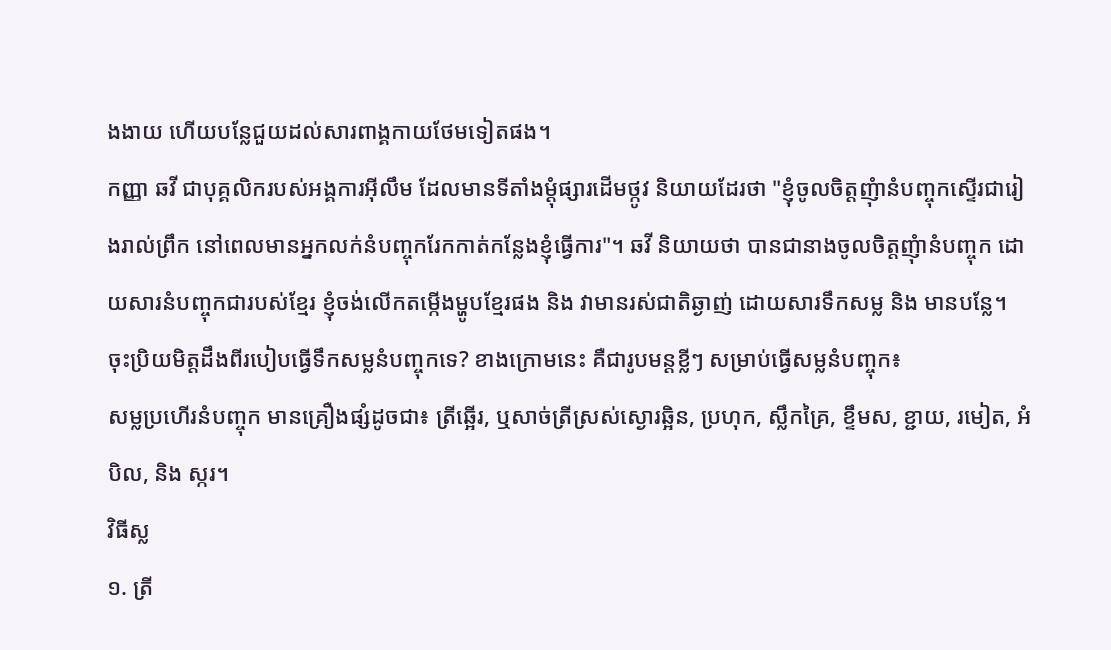ងងាយ ហើយបន្លែជួយដល់សារពាង្គកាយថែមទៀតផង។
កញ្ញា ឆវី ជាបុគ្គលិករបស់អង្គការអ៊ីលឹម ដែលមានទីតាំងម្ដុំផ្សារដើមថ្កូវ និយាយដែរថា "ខ្ញុំចូលចិត្តញុំានំបញ្ចុកស្ទើរជារៀងរាល់ព្រឹក នៅពេលមានអ្នកលក់នំបញ្ចុករែកកាត់កន្លែងខ្ញុំធ្វើការ"។ ឆវី និយាយថា បានជានាងចូលចិត្តញុំានំបញ្ចុក ដោយសារនំបញ្ចុកជារបស់ខ្មែរ ខ្ញុំចង់លើកតម្កើងម្ហូបខ្មែរផង និង វាមានរស់ជាតិឆ្ងាញ់ ដោយសារទឹកសម្ល និង មានបន្លែ។
ចុះប្រិយមិត្តដឹងពីរបៀបធ្វើទឹកសម្លនំបញ្ចុកទេ? ខាងក្រោមនេះ គឺជារូបមន្ដខ្លីៗ សម្រាប់ធ្វើសម្លនំបញ្ចុក៖
សម្លប្រហើរនំបញ្ចុក មានគ្រឿងផ្សំដូចជា៖ ត្រីឆ្អើរ, ឬសាច់ត្រីស្រស់ស្ងោរឆ្អិន, ប្រហុក, ស្លឹកគ្រៃ, ខ្ទឹមស, ខ្ជាយ, រមៀត, អំបិល, និង ស្ករ។
វិធីស្ល
១. ត្រី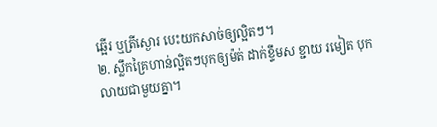ឆ្អើរ ឬត្រីស្ងោរ បេះយកសាច់ឲ្យល្អិតៗ។
២. ស្លឹកគ្រៃហាន់ល្អិតៗបុកឲ្យម៉ត់ ដាក់ខ្ទឹមស ខ្ជាយ រមៀត បុកលាយជាមួយគ្នា។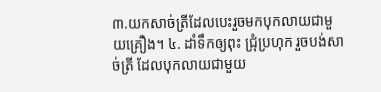៣.យកសាច់ត្រីដែលបេះរួចមកបុកលាយជាមួយគ្រឿង។ ៤. ដាំទឹកឲ្យពុះ ជ្រុំប្រហុក រួចបង់សាច់ត្រី ដែលបុកលាយជាមួយ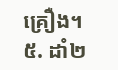គ្រឿង។
៥. ដាំ២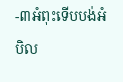-៣អំពុះទើបបង់អំបិល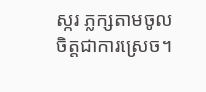ស្ករ ភ្លក្សតាមចូលចិត្តជាការស្រេច។